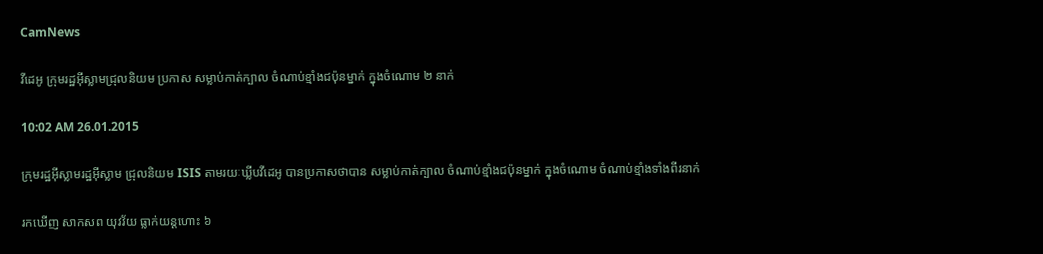CamNews

វីដេអូ ក្រុមរដ្ឋអ៊ីស្លាមជ្រុលនិយម ប្រកាស សម្លាប់កាត់ក្បាល ចំណាប់ខ្មាំងជប៉ុនម្នាក់ ក្នុងចំណោម ២ នាក់

10:02 AM 26.01.2015

ក្រុមរដ្ឋអ៊ីស្លាមរដ្ឋអ៊ីស្លាម ជ្រុលនិយម ISIS តាមរយៈឃ្លីបវីដេអូ បានប្រកាសថាបាន សម្លាប់កាត់ក្បាល ចំណាប់ខ្មាំងជប៉ុនម្នាក់ ក្នុងចំណោម ចំណាប់ខ្មាំងទាំងពីរនាក់

រកឃើញ សាកសព យុវវ័យ ធ្លាក់យន្តហោះ ៦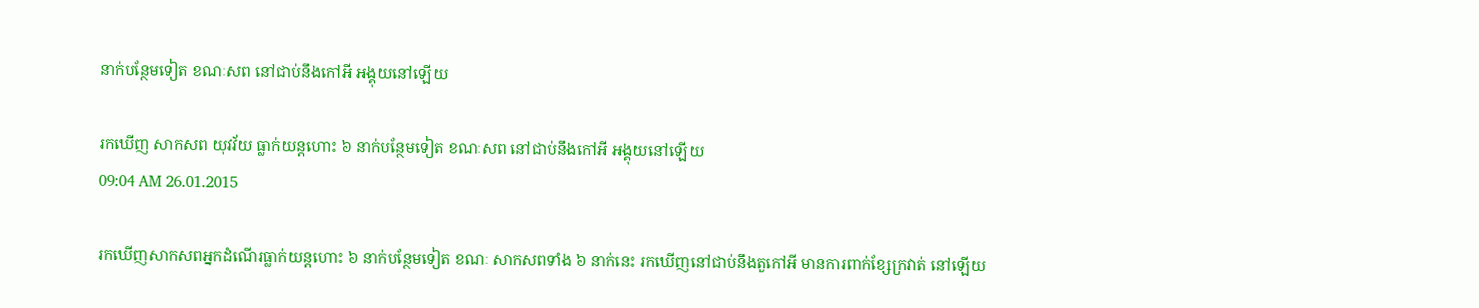នាក់បន្ថែមទៀត ខណៈសព នៅជាប់នឹងកៅអី អង្គុយនៅឡើយ

រកឃើញ សាកសព យុវវ័យ ធ្លាក់យន្តហោះ ៦ នាក់បន្ថែមទៀត ខណៈសព នៅជាប់នឹងកៅអី អង្គុយនៅឡើយ
09:04 AM 26.01.2015

រកឃើញសាកសពអ្នកដំណើរធ្លាក់យន្តហោះ ៦ នាក់បន្ថែមទៀត ខណៈ សាកសពទាំង ៦ នាក់នេះ រកឃើញនៅជាប់នឹងតួកៅអី មានការពាក់ខ្សែក្រវាត់ នៅឡើយ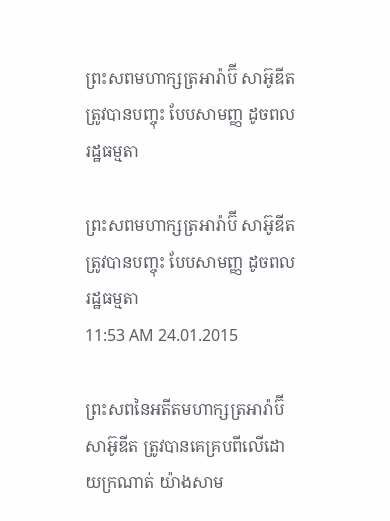ព្រះសពមហាក្សត្រអារ៉ាប៊ី សាអ៊ូឌីត ត្រូវបានបញ្ចុះ បែបសាមញ្ញ ដូចពលរដ្ឋធម្មតា

ព្រះសពមហាក្សត្រអារ៉ាប៊ី សាអ៊ូឌីត ត្រូវបានបញ្ចុះ បែបសាមញ្ញ ដូចពលរដ្ឋធម្មតា
11:53 AM 24.01.2015

ព្រះសពនៃអតីតមហាក្សត្រអារ៉ាប៊ី សាអ៊ូឌីត ត្រូវបានគេគ្របពីលើដោយក្រណាត់ យ៉ាងសាម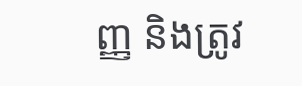ញ្ញ និងត្រូវ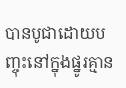បានបូជាដោយបញ្ចុះនៅក្នុងផ្នូរគ្មាន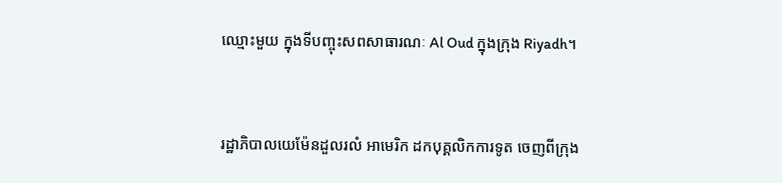ឈ្មោះមួយ ក្នុងទីបញ្ចុះសពសាធារណៈ Al Oud ក្នុងក្រុង Riyadh។


រដ្ឋាភិបាលយេម៉ែនដួលរលំ អាមេរិក ដកបុគ្គលិកការទូត ចេញពីក្រុង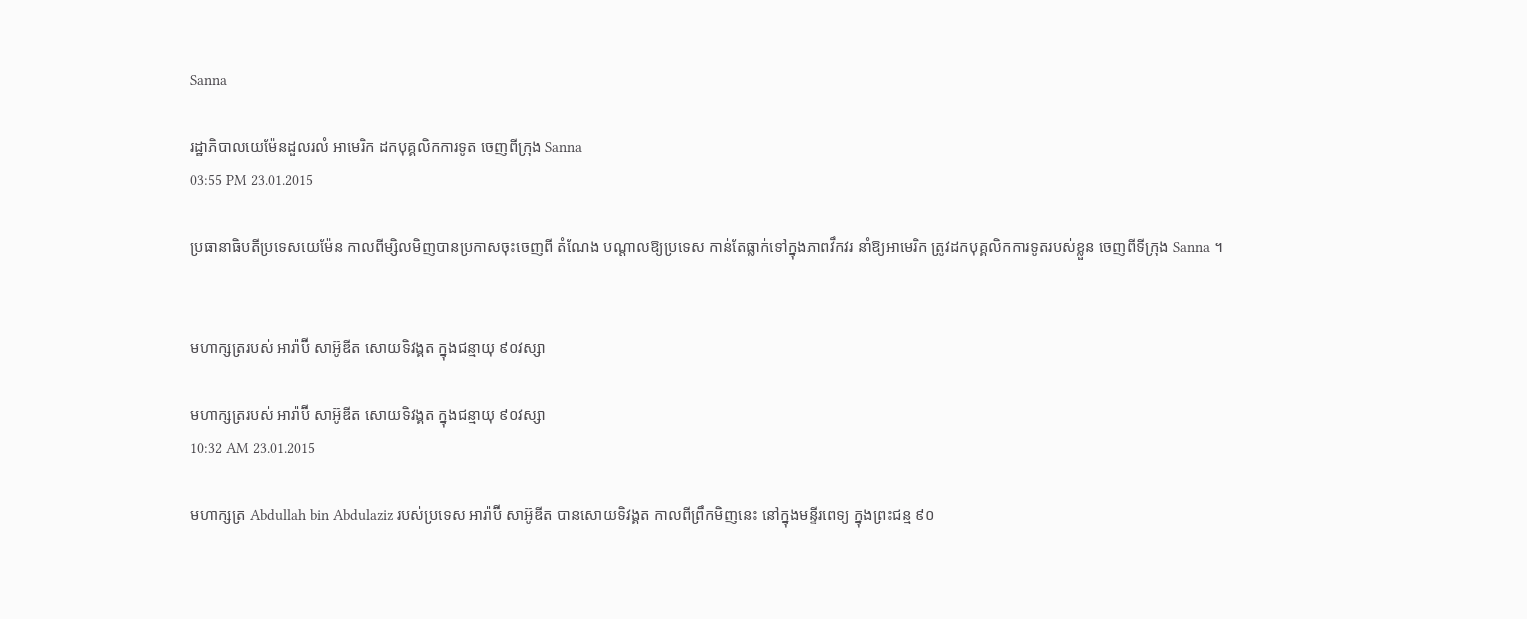Sanna

រដ្ឋាភិបាលយេម៉ែនដួលរលំ អាមេរិក ដកបុគ្គលិកការទូត ចេញពីក្រុង Sanna
03:55 PM 23.01.2015

ប្រធានាធិបតីប្រទេសយេម៉ែន កាលពីម្សិលមិញបានប្រកាសចុះចេញពី តំណែង បណ្ដាលឱ្យប្រទេស កាន់តែធ្លាក់ទៅក្នុងភាពវឹកវរ នាំឱ្យអាមេរិក ត្រូវដកបុគ្គលិកការទូតរបស់ខ្លួន ចេញពីទីក្រុង Sanna ។


មហាក្សត្ររបស់ អារ៉ាប៊ី សាអ៊ូឌីត សោយទិវង្គត ក្នុងជន្មាយុ ៩០វស្សា

មហាក្សត្ររបស់ អារ៉ាប៊ី សាអ៊ូឌីត សោយទិវង្គត ក្នុងជន្មាយុ ៩០វស្សា
10:32 AM 23.01.2015

មហាក្សត្រ Abdullah bin Abdulaziz របស់ប្រទេស អារ៉ាប៊ី សាអ៊ូឌីត បានសោយទិវង្គត កាលពីព្រឹកមិញនេះ នៅក្នុងមន្ទីរពេទ្យ ក្នុងព្រះជន្ម ៩០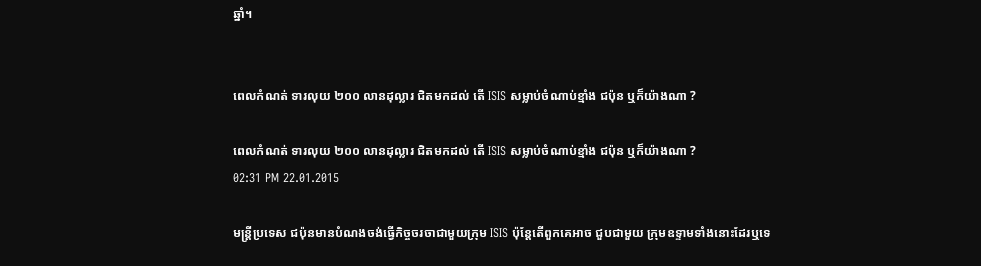ឆ្នាំ។


ពេលកំណត់ ទារលុយ ២០០ លានដុល្លារ ជិតមកដល់ តើ ISIS សម្លាប់ចំណាប់ខ្មាំង ជប៉ុន ឬក៏យ៉ាងណា ?

ពេលកំណត់ ទារលុយ ២០០ លានដុល្លារ ជិតមកដល់ តើ ISIS សម្លាប់ចំណាប់ខ្មាំង ជប៉ុន ឬក៏យ៉ាងណា ?
02:31 PM 22.01.2015

មន្ត្រីប្រទេស ជប៉ុនមានបំណងចង់ធ្វើកិច្ចចរចាជាមួយក្រុម ISIS ប៉ុន្តែតើពួកគេអាច ជួបជាមួយ ក្រុមឧទ្ទាមទាំងនោះដែរឬទេ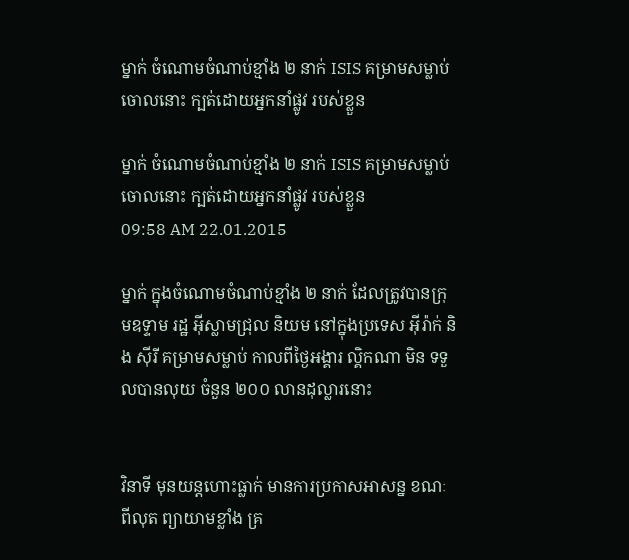ម្នាក់ ចំណោមចំណាប់ខ្មាំង ២ នាក់ ISIS គម្រាមសម្លាប់ចោលនោះ ក្បត់ដោយអ្នកនាំផ្លូវ របស់ខ្លួន

ម្នាក់ ចំណោមចំណាប់ខ្មាំង ២ នាក់ ISIS គម្រាមសម្លាប់ចោលនោះ ក្បត់ដោយអ្នកនាំផ្លូវ របស់ខ្លួន
09:58 AM 22.01.2015

ម្នាក់ ក្នុងចំណោមចំណាប់ខ្មាំង ២ នាក់ ដែលត្រូវបានក្រុមឧទ្ទាម រដ្ឋ អ៊ីស្លាមជ្រុល និយម នៅក្នុងប្រទេស អ៊ីរ៉ាក់ និង ស៊ីរី គម្រាមសម្លាប់ កាលពីថ្ងៃអង្គារ ល្គិកណា មិន ទទួលបានលុយ ចំនួន ២០០ លានដុល្លារនោះ


វិនាទី មុនយន្តហោះធ្លាក់ មានការប្រកាសអាសន្ន ខណៈពីលុត ព្យាយាមខ្លាំង គ្រ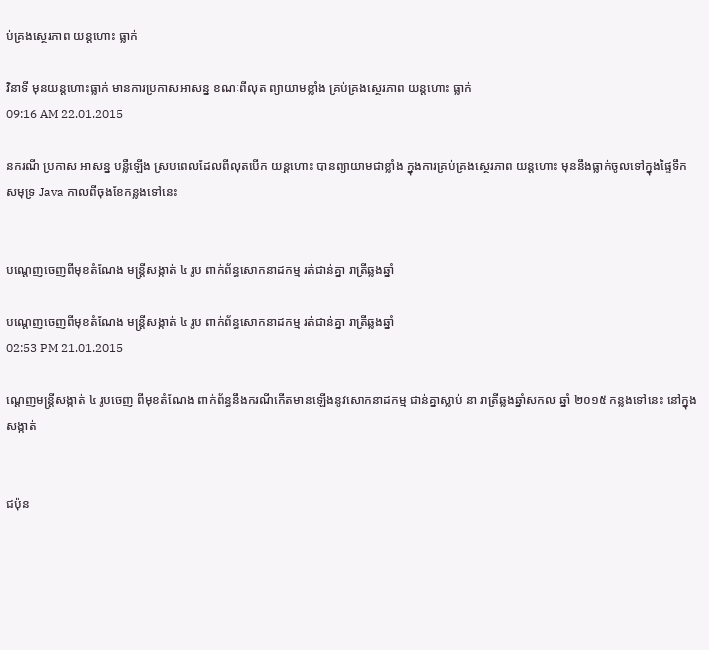ប់គ្រងស្ថេរភាព យន្តហោះ ធ្លាក់

វិនាទី មុនយន្តហោះធ្លាក់ មានការប្រកាសអាសន្ន ខណៈពីលុត ព្យាយាមខ្លាំង គ្រប់គ្រងស្ថេរភាព យន្តហោះ ធ្លាក់
09:16 AM 22.01.2015

នករណី ប្រកាស អាសន្ន បន្លឺឡើង ស្របពេលដែលពីលុតបើក យន្តហោះ បានព្យាយាមជាខ្លាំង ក្នុងការគ្រប់គ្រងស្ថេរភាព យន្តហោះ មុននឹងធ្លាក់ចូលទៅក្នុងផ្ទៃទឹក សមុទ្រ Java កាលពីចុងខែកន្លងទៅនេះ


បណ្តេញចេញពីមុខតំណែង មន្រ្តីសង្កាត់ ៤ រូប ពាក់ព័ន្ធសោកនាដកម្ម រត់ជាន់គ្នា រាត្រីឆ្លងឆ្នាំ

បណ្តេញចេញពីមុខតំណែង មន្រ្តីសង្កាត់ ៤ រូប ពាក់ព័ន្ធសោកនាដកម្ម រត់ជាន់គ្នា រាត្រីឆ្លងឆ្នាំ
02:53 PM 21.01.2015

ណ្តេញមន្រ្តីសង្កាត់ ៤ រូបចេញ ពីមុខតំណែង ពាក់ព័ន្ធនឹងករណីកើតមានឡើងនូវសោកនាដកម្ម ជាន់គ្នាស្លាប់ នា រាត្រីឆ្លងឆ្នាំសកល ឆ្នាំ ២០១៥ កន្លងទៅនេះ នៅក្នុងសង្កាត់


ជប៉ុន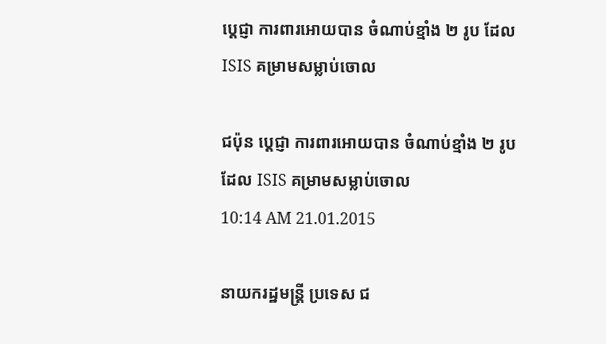ប្តេជ្ញា ការពារអោយបាន ចំណាប់ខ្មាំង ២ រូប ដែល ISIS គម្រាមសម្លាប់ចោល

ជប៉ុន ប្តេជ្ញា ការពារអោយបាន ចំណាប់ខ្មាំង ២ រូប ដែល ISIS គម្រាមសម្លាប់ចោល
10:14 AM 21.01.2015

នាយករដ្ឋមន្រ្តី ប្រទេស ជ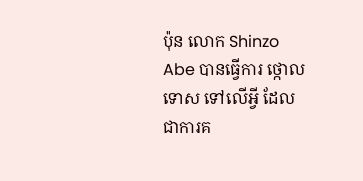ប៉ុន លោក Shinzo Abe បានធ្វើការ ថ្កោលទោស ទៅលើអ្វី ដែលជាការគ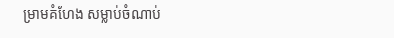ម្រាមគំហែង សម្លាប់ចំណាប់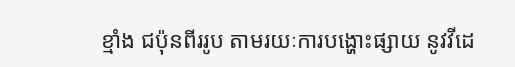ខ្មាំង ជប៉ុនពីររូប តាមរយៈការបង្ហោះផ្សាយ នូវវីដេ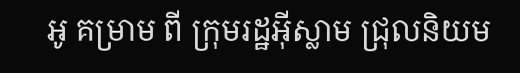អូ គម្រាម ពី ក្រុមរដ្ឋអ៊ីស្លាម ជ្រុលនិយម